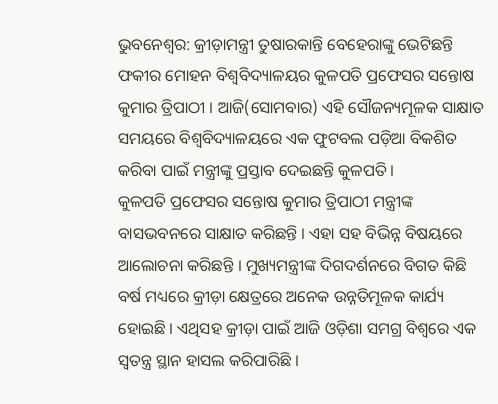ଭୁବନେଶ୍ବର: କ୍ରୀଡ଼ାମନ୍ତ୍ରୀ ତୁଷାରକାନ୍ତି ବେହେରାଙ୍କୁ ଭେଟିଛନ୍ତି ଫକୀର ମୋହନ ବିଶ୍ବବିଦ୍ୟାଳୟର କୁଳପତି ପ୍ରଫେସର ସନ୍ତୋଷ କୁମାର ତ୍ରିପାଠୀ । ଆଜି(ସୋମବାର) ଏହି ସୌଜନ୍ୟମୂଳକ ସାକ୍ଷାତ ସମୟରେ ବିଶ୍ବବିଦ୍ୟାଳୟରେ ଏକ ଫୁଟବଲ ପଡ଼ିଆ ବିକଶିତ କରିବା ପାଇଁ ମନ୍ତ୍ରୀଙ୍କୁ ପ୍ରସ୍ତାବ ଦେଇଛନ୍ତି କୁଳପତି ।
କୁଳପତି ପ୍ରଫେସର ସନ୍ତୋଷ କୁମାର ତ୍ରିପାଠୀ ମନ୍ତ୍ରୀଙ୍କ ବାସଭବନରେ ସାକ୍ଷାତ କରିଛନ୍ତି । ଏହା ସହ ବିଭିନ୍ନ ବିଷୟରେ ଆଲୋଚନା କରିଛନ୍ତି । ମୁଖ୍ୟମନ୍ତ୍ରୀଙ୍କ ଦିଗଦର୍ଶନରେ ବିଗତ କିଛି ବର୍ଷ ମଧ୍ୟରେ କ୍ରୀଡ଼ା କ୍ଷେତ୍ରରେ ଅନେକ ଉନ୍ନତିମୂଳକ କାର୍ଯ୍ୟ ହୋଇଛି । ଏଥିସହ କ୍ରୀଡ଼ା ପାଇଁ ଆଜି ଓଡ଼ିଶା ସମଗ୍ର ବିଶ୍ବରେ ଏକ ସ୍ବତନ୍ତ୍ର ସ୍ଥାନ ହାସଲ କରିପାରିଛି ।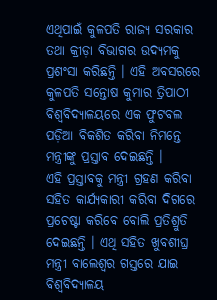ଏଥିପାଇଁ କୁଳପତି ରାଜ୍ୟ ସରକାର ତଥା କ୍ରୀଡ଼ା ବିଭାଗର ଉଦ୍ୟମକୁ ପ୍ରଶଂସା କରିଛନ୍ତି । ଏହି ଅବସରରେ କୁଳପତି ସନ୍ତୋଷ କୁମାର ତ୍ରିପାଠୀ ବିଶ୍ବବିଦ୍ୟାଳୟରେ ଏକ ଫୁଟବଲ ପଡ଼ିଆ ବିକଶିତ କରିବା ନିମନ୍ତେ ମନ୍ତ୍ରୀଙ୍କୁ ପ୍ରସ୍ତାବ ଦେଇଛନ୍ତି ।
ଏହି ପ୍ରସ୍ତାବକୁ ମନ୍ତ୍ରୀ ଗ୍ରହଣ କରିବା ସହିତ କାର୍ଯ୍ୟକାରୀ କରିବା ଦିଗରେ ପ୍ରଚେଷ୍ଟା କରିବେ ବୋଲି ପ୍ରତିଶ୍ରୁତି ଦେଇଛନ୍ତି । ଏଥି ସହିତ ଖୁବଶୀଘ୍ର ମନ୍ତ୍ରୀ ବାଲେଶ୍ବର ଗସ୍ତରେ ଯାଇ ବିଶ୍ବବିଦ୍ୟାଳୟ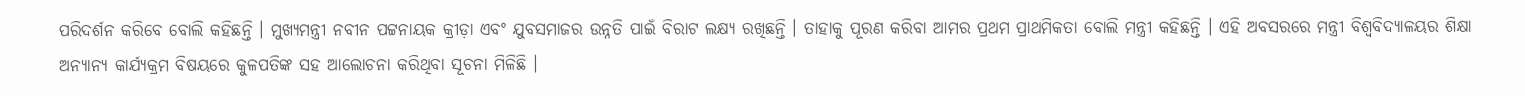ପରିଦର୍ଶନ କରିବେ ବୋଲି କହିଛନ୍ତି । ମୁଖ୍ୟମନ୍ତ୍ରୀ ନବୀନ ପଟ୍ଟନାୟକ କ୍ରୀଡ଼ା ଏବଂ ଯୁବସମାଜର ଉନ୍ନତି ପାଇଁ ବିରାଟ ଲକ୍ଷ୍ୟ ରଖିଛନ୍ତି । ତାହାକୁ ପୂରଣ କରିବା ଆମର ପ୍ରଥମ ପ୍ରାଥମିକତା ବୋଲି ମନ୍ତ୍ରୀ କହିଛନ୍ତି । ଏହି ଅବସରରେ ମନ୍ତ୍ରୀ ବିଶ୍ବବିଦ୍ୟାଳୟର ଶିକ୍ଷା ଅନ୍ୟାନ୍ୟ କାର୍ଯ୍ୟକ୍ରମ ବିଷୟରେ କୁଳପତିଙ୍କ ସହ ଆଲୋଚନା କରିଥିବା ସୂଚନା ମିଳିଛି ।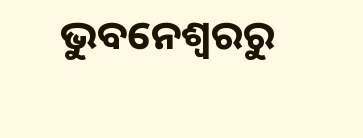ଭୁବନେଶ୍ବରରୁ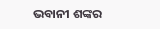ଭବାନୀ ଶଙ୍କର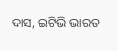ଦାସ, ଇଟିଭି ଭାରତ